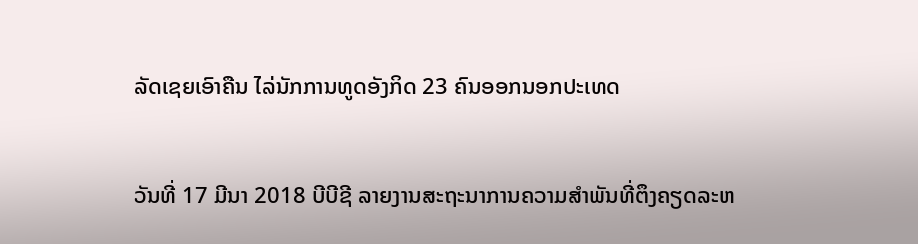ລັດເຊຍເອົາຄືນ ໄລ່ນັກການທູດອັງກິດ 23 ຄົນອອກນອກປະເທດ


ວັນທີ່ 17 ມີນາ 2018 ບີບີຊີ ລາຍງານສະຖະນາການຄວາມສຳພັນທີ່ຕຶງຄຽດລະຫ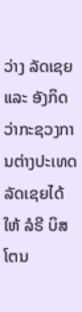ວ່າງ ລັດເຊຍ ແລະ ອັງກິດ ວ່າກະຊວງການຕ່າງປະເທດລັດເຊຍໄດ້ໃຫ້ ລໍຣີ ບິສໂຕນ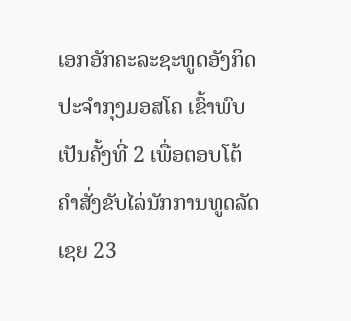ເອກອັກຄະລະຊະທູດອັງກິດປະຈຳກຸງມອສໂຄ ເຂົ້າພົບເປັນຄັ້ງທີ່ 2 ເພື່ອຕອບໂຕ້ຄຳສັ່ງຂັບໄລ່ນັກການທູດລັດເຊຍ 23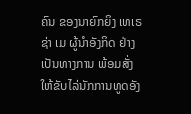ຄົນ ຂອງນາຍົກຍິງ ເທເຣຊ່າ ເມ ຜູ້ນຳອັງກິດ ຢ່າງເປັນທາງການ ພ້ອມສັ່ງໃຫ້ຂັບໄລ່ນັກການທູດອັງ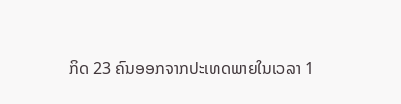ກິດ 23 ຄົນອອກຈາກປະເທດພາຍໃນເວລາ 1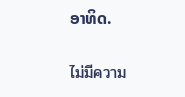ອາທິດ.

ไม่มีความ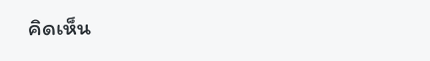คิดเห็น